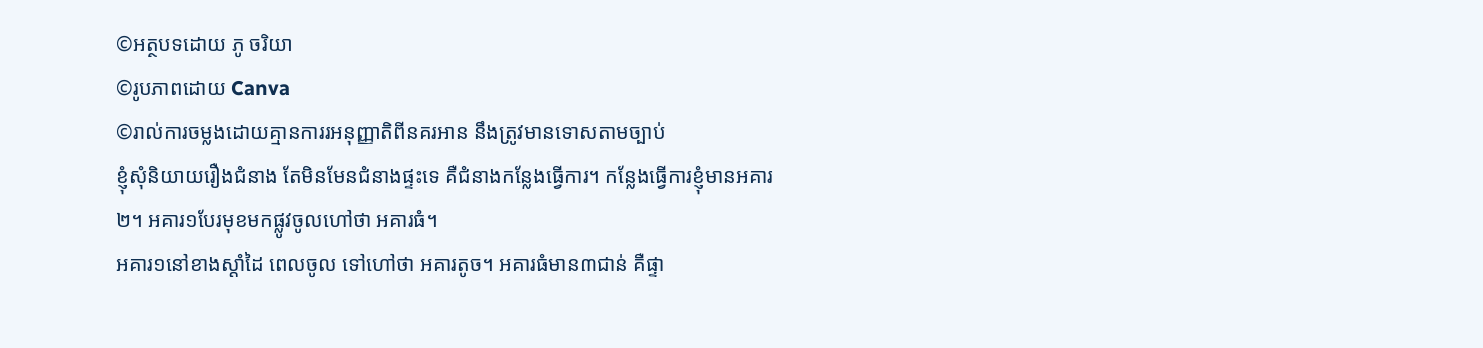©អត្ថបទដោយ ភូ ចរិយា
©រូបភាពដោយ Canva
©រាល់ការចម្លងដោយគ្មានការរអនុញ្ញាតិពីនគរអាន នឹងត្រូវមានទោសតាមច្បាប់
ខ្ញុំសុំនិយាយរឿងជំនាង តែមិនមែនជំនាងផ្ទះទេ គឺជំនាងកន្លែងធ្វើការ។ កន្លែងធ្វើការខ្ញុំមានអគារ២។ អគារ១បែរមុខមកផ្លូវចូលហៅថា អគារធំ។
អគារ១នៅខាងស្តាំដៃ ពេលចូល ទៅហៅថា អគារតូច។ អគារធំមាន៣ជាន់ គឺផ្ទា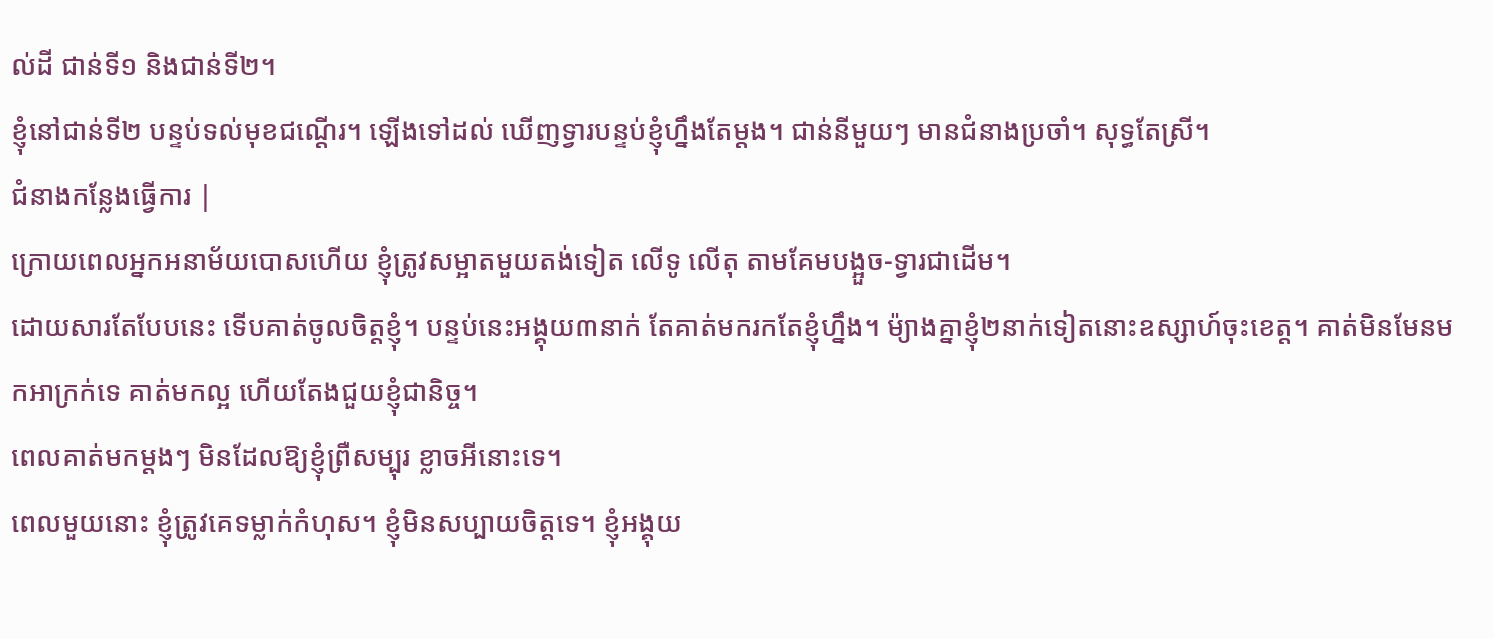ល់ដី ជាន់ទី១ និងជាន់ទី២។
ខ្ញុំនៅជាន់ទី២ បន្ទប់ទល់មុខជណ្តើរ។ ឡើងទៅដល់ ឃើញទ្វារបន្ទប់ខ្ញុំហ្នឹងតែម្តង។ ជាន់នីមួយៗ មានជំនាងប្រចាំ។ សុទ្ធតែស្រី។
ជំនាងកន្លែងធ្វើការ |
ក្រោយពេលអ្នកអនាម័យបោសហើយ ខ្ញុំត្រូវសម្អាតមួយតង់ទៀត លើទូ លើតុ តាមគែមបង្អួច-ទ្វារជាដើម។
ដោយសារតែបែបនេះ ទើបគាត់ចូលចិត្តខ្ញុំ។ បន្ទប់នេះអង្គុយ៣នាក់ តែគាត់មករកតែខ្ញុំហ្នឹង។ ម៉្យាងគ្នាខ្ញុំ២នាក់ទៀតនោះឧស្សាហ៍ចុះខេត្ត។ គាត់មិនមែនមកអាក្រក់ទេ គាត់មកល្អ ហើយតែងជួយខ្ញុំជានិច្ច។
ពេលគាត់មកម្តងៗ មិនដែលឱ្យខ្ញុំព្រឺសម្បុរ ខ្លាចអីនោះទេ។
ពេលមួយនោះ ខ្ញុំត្រូវគេទម្លាក់កំហុស។ ខ្ញុំមិនសប្បាយចិត្តទេ។ ខ្ញុំអង្គុយ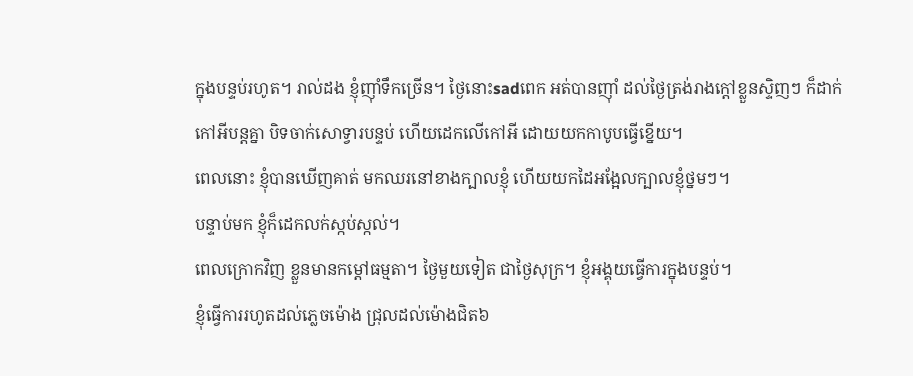ក្នុងបន្ទប់រហូត។ រាល់ដង ខ្ញុំញ៉ាំទឹកច្រើន។ ថ្ងៃនោះsadពេក អត់បានញ៉ាំ ដល់ថ្ងៃត្រង់រាងក្តៅខ្លួនស្ទិញៗ ក៏ដាក់កៅអីបន្តគ្នា បិទចាក់សោទ្វារបន្ទប់ ហើយដេកលើកៅអី ដោយយកកាបូបធ្វើខ្នើយ។
ពេលនោះ ខ្ញុំបានឃើញគាត់ មកឈរនៅខាងក្បាលខ្ញុំ ហើយយកដៃអង្អែលក្បាលខ្ញុំថ្នមៗ។
បន្ទាប់មក ខ្ញុំក៏ដេកលក់ស្កប់ស្កល់។
ពេលក្រោកវិញ ខ្លួនមានកម្តៅធម្មតា។ ថ្ងៃមួយទៀត ជាថ្ងៃសុក្រ។ ខ្ញុំអង្គុយធ្វើការក្នុងបន្ទប់។
ខ្ញុំធ្វើការរហូតដល់ភ្លេចម៉ោង ជ្រុលដល់ម៉ោងជិត៦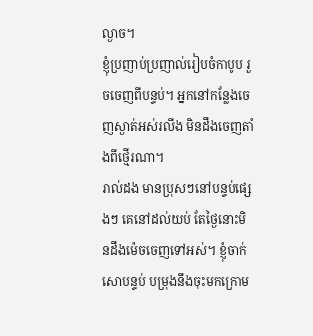ល្ងាច។
ខ្ញុំប្រញាប់ប្រញាល់រៀបចំកាបូប រួចចេញពីបន្ទប់។ អ្នកនៅកន្លែងចេញស្ងាត់អស់រលីង មិនដឹងចេញតាំងពីថ្មើរណា។
រាល់ដង មានប្រុសៗនៅបន្ទប់ផ្សេងៗ គេនៅដល់យប់ តែថ្ងៃនោះមិនដឹងម៉េចចេញទៅអស់។ ខ្ញុំចាក់សោបន្ទប់ បម្រុងនឹងចុះមកក្រោម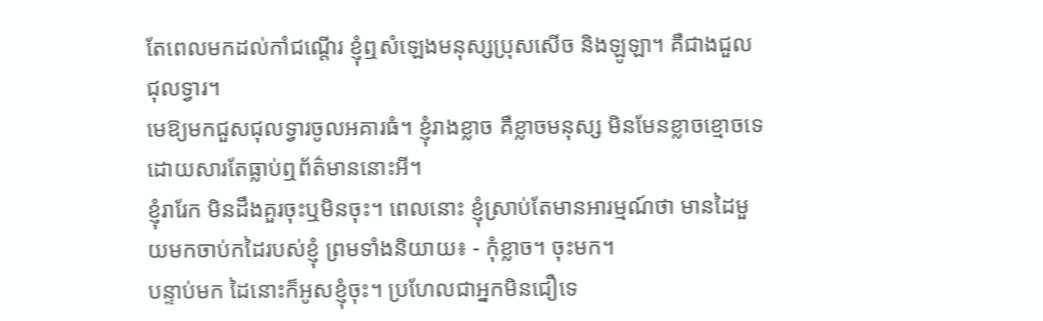តែពេលមកដល់កាំជណ្តើរ ខ្ញុំឮសំឡេងមនុស្សប្រុសសើច និងឡូឡា។ គឺជាងជួលជុលទ្វារ។
មេឱ្យមកជួសជុលទ្វារចូលអគារធំ។ ខ្ញុំរាងខ្លាច គឺខ្លាចមនុស្ស មិនមែនខ្លាចខ្មោចទេ ដោយសារតែធ្លាប់ឮព័ត៌មាននោះអី។
ខ្ញុំរារែក មិនដឹងគួរចុះឬមិនចុះ។ ពេលនោះ ខ្ញុំស្រាប់តែមានអារម្មណ៍ថា មានដៃមួយមកចាប់កដៃរបស់ខ្ញុំ ព្រមទាំងនិយាយ៖ - កុំខ្លាច។ ចុះមក។
បន្ទាប់មក ដៃនោះក៏អូសខ្ញុំចុះ។ ប្រហែលជាអ្នកមិនជឿទេ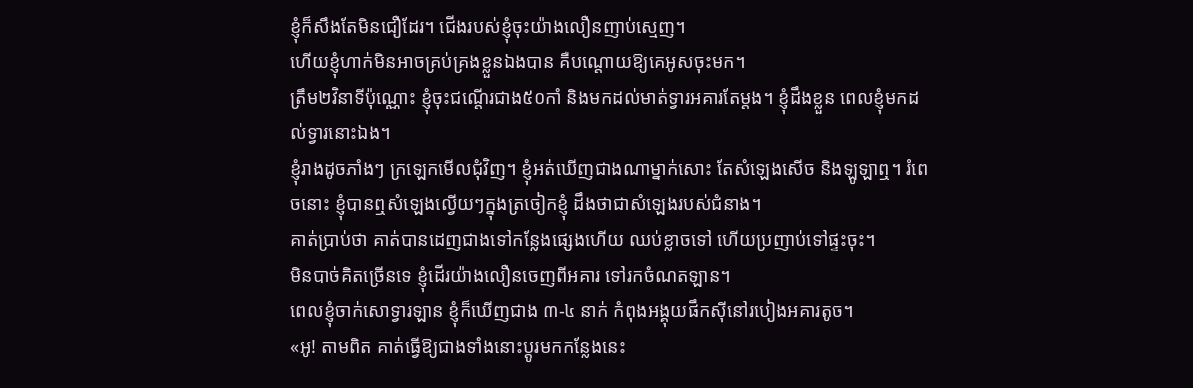ខ្ញុំក៏សឹងតែមិនជឿដែរ។ ជើងរបស់ខ្ញុំចុះយ៉ាងលឿនញាប់ស្មេញ។
ហើយខ្ញុំហាក់មិនអាចគ្រប់គ្រងខ្លួនឯងបាន គឺបណ្តោយឱ្យគេអូសចុះមក។
ត្រឹម២វិនាទីប៉ុណ្ណោះ ខ្ញុំចុះជណ្តើរជាង៥០កាំ និងមកដល់មាត់ទ្វារអគារតែម្តង។ ខ្ញុំដឹងខ្លួន ពេលខ្ញុំមកដល់ទ្វារនោះឯង។
ខ្ញុំរាងដូចភាំងៗ ក្រឡេកមើលជុំវិញ។ ខ្ញុំអត់ឃើញជាងណាម្នាក់សោះ តែសំឡេងសើច និងឡូឡាឮ។ រំពេចនោះ ខ្ញុំបានឮសំឡេងល្វើយៗក្នុងត្រចៀកខ្ញុំ ដឹងថាជាសំឡេងរបស់ជំនាង។
គាត់ប្រាប់ថា គាត់បានដេញជាងទៅកន្លែងផ្សេងហើយ ឈប់ខ្លាចទៅ ហើយប្រញាប់ទៅផ្ទះចុះ។
មិនបាច់គិតច្រើនទេ ខ្ញុំដើរយ៉ាងលឿនចេញពីអគារ ទៅរកចំណតឡាន។
ពេលខ្ញុំចាក់សោទ្វារឡាន ខ្ញុំក៏ឃើញជាង ៣-៤ នាក់ កំពុងអង្គុយផឹកស៊ីនៅរបៀងអគារតូច។
«អូ! តាមពិត គាត់ធ្វើឱ្យជាងទាំងនោះប្តូរមកកន្លែងនេះ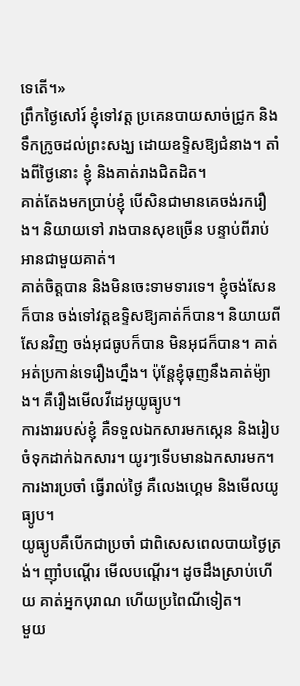ទេតើ។»
ព្រឹកថ្ងៃសៅរ៍ ខ្ញុំទៅវត្ត ប្រគេនបាយសាច់ជ្រូក និងទឹកក្រូចដល់ព្រះសង្ឃ ដោយឧទ្ទិសឱ្យជំនាង។ តាំងពីថ្ងៃនោះ ខ្ញុំ និងគាត់រាងជិតដិត។
គាត់តែងមកប្រាប់ខ្ញុំ បើសិនជាមានគេចង់រករឿង។ និយាយទៅ រាងបានសុខច្រើន បន្ទាប់ពីរាប់អានជាមួយគាត់។
គាត់ចិត្តបាន និងមិនចេះទាមទារទេ។ ខ្ញុំចង់សែនក៏បាន ចង់ទៅវត្តឧទ្ទិសឱ្យគាត់ក៏បាន។ និយាយពីសែនវិញ ចង់អុជធូបក៏បាន មិនអុជក៏បាន។ គាត់អត់ប្រកាន់ទេរឿងហ្នឹង។ ប៉ុន្តែខ្ញុំធុញនឹងគាត់ម៉្យាង។ គឺរឿងមើលវីដេអូយូធ្យូប។
ការងាររបស់ខ្ញុំ គឺទទួលឯកសារមកស្កេន និងរៀបចំទុកដាក់ឯកសារ។ យូរៗទើបមានឯកសារមក។ ការងារប្រចាំ ធ្វើរាល់ថ្ងៃ គឺលេងហ្គេម និងមើលយូធ្យូប។
យូធ្យូបគឺបើកជាប្រចាំ ជាពិសេសពេលបាយថ្ងៃត្រង់។ ញ៉ាំបណ្តើរ មើលបណ្តើរ។ ដូចដឹងស្រាប់ហើយ គាត់អ្នកបុរាណ ហើយប្រពៃណីទៀត។
មួយ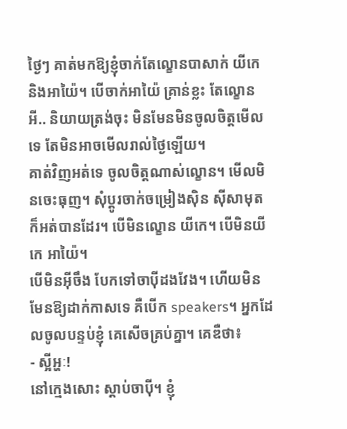ថ្ងៃៗ គាត់មកឱ្យខ្ញុំចាក់តែល្ខោនបាសាក់ យីកេ និងអាយ៉ៃ។ បើចាក់អាយ៉ៃ គ្រាន់ខ្លះ តែល្ខោនអី.. និយាយត្រង់ចុះ មិនមែនមិនចូលចិត្តមើលទេ តែមិនអាចមើលរាល់ថ្ងៃឡើយ។
គាត់វិញអត់ទេ ចូលចិត្តណាស់ល្ខោន។ មើលមិនចេះធុញ។ សុំប្តូរចាក់ចម្រៀងស៊ិន ស៊ីសាមុត ក៏អត់បានដែរ។ បើមិនល្ខោន យីកេ។ បើមិនយីកេ អាយ៉ៃ។
បើមិនអ៊ីចឹង បែកទៅចាប៉ីដងវែង។ ហើយមិនមែនឱ្យដាក់កាសទេ គឺបើក speakers។ អ្នកដែលចូលបន្ទប់ខ្ញុំ គេសើចគ្រប់គ្នា។ គេឌឺថា៖
- ស្អីអ្ហៈ!
នៅក្មេងសោះ ស្តាប់ចាប៉ី។ ខ្ញុំ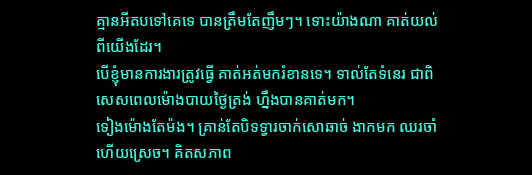គ្មានអីតបទៅគេទេ បានត្រឹមតែញឹមៗ។ ទោះយ៉ាងណា គាត់យល់ពីយើងដែរ។
បើខ្ញុំមានការងារត្រូវធ្វើ គាត់អត់មករំខានទេ។ ទាល់តែទំនេរ ជាពិសេសពេលម៉ោងបាយថ្ងៃត្រង់ ហ្នឹងបានគាត់មក។
ទៀងម៉ោងតែម៉ង។ គ្រាន់តែបិទទ្វារចាក់សោឆាច់ ងាកមក ឈរចាំហើយស្រេច។ គិតសភាព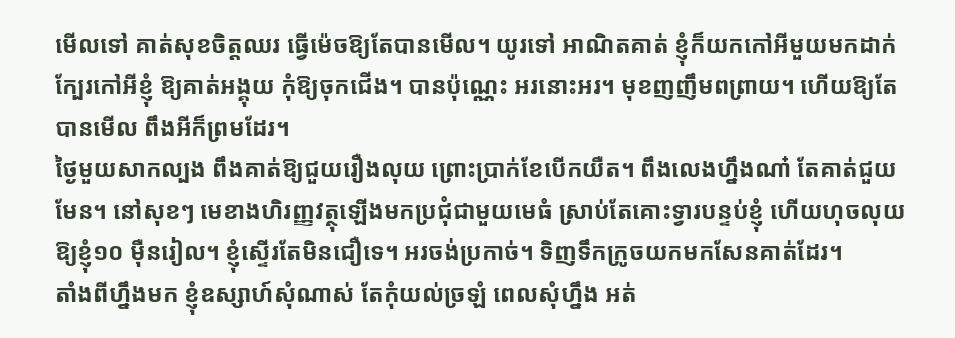មើលទៅ គាត់សុខចិត្តឈរ ធ្វើម៉េចឱ្យតែបានមើល។ យូរទៅ អាណិតគាត់ ខ្ញុំក៏យកកៅអីមួយមកដាក់ក្បែរកៅអីខ្ញុំ ឱ្យគាត់អង្គុយ កុំឱ្យចុកជើង។ បានប៉ុណ្ណេះ អរនោះអរ។ មុខញញឹមពព្រាយ។ ហើយឱ្យតែបានមើល ពឹងអីក៏ព្រមដែរ។
ថ្ងៃមួយសាកល្បង ពឹងគាត់ឱ្យជួយរឿងលុយ ព្រោះប្រាក់ខែបើកយឺត។ ពឹងលេងហ្នឹងណា៎ តែគាត់ជួយមែន។ នៅសុខៗ មេខាងហិរញ្ញវត្ថុឡើងមកប្រជុំជាមួយមេធំ ស្រាប់តែគោះទ្វារបន្ទប់ខ្ញុំ ហើយហុចលុយឱ្យខ្ញុំ១០ ម៉ឺនរៀល។ ខ្ញុំស្ទើរតែមិនជឿទេ។ អរចង់ប្រកាច់។ ទិញទឹកក្រូចយកមកសែនគាត់ដែរ។
តាំងពីហ្នឹងមក ខ្ញុំឧស្សាហ៍សុំណាស់ តែកុំយល់ច្រឡំ ពេលសុំហ្នឹង អត់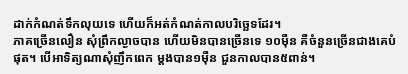ដាក់កំណត់ទឹកលុយទេ ហើយក៏អត់កំណត់កាលបរិច្ឆេទដែរ។
ភាគច្រើនលឿន សុំព្រឹកល្ងាចបាន ហើយមិនបានច្រើនទេ ១០ម៉ឺន គឺចំនួនច្រើនជាងគេបំផុត។ បើអាទិត្យណាសុំញឹកពេក ម្តងបាន១ម៉ឺន ជួនកាលបាន៥ពាន់។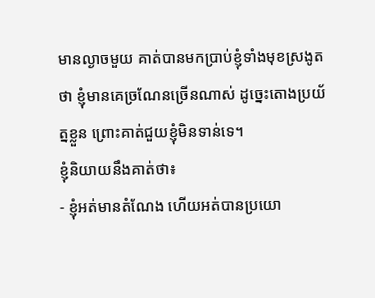មានល្ងាចមួយ គាត់បានមកប្រាប់ខ្ញុំទាំងមុខស្រងូតថា ខ្ញុំមានគេច្រណែនច្រើនណាស់ ដូច្នេះតោងប្រយ័ត្នខ្លួន ព្រោះគាត់ជួយខ្ញុំមិនទាន់ទេ។
ខ្ញុំនិយាយនឹងគាត់ថា៖
- ខ្ញុំអត់មានតំណែង ហើយអត់បានប្រយោ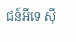ជន៍អីទេ ស៊ី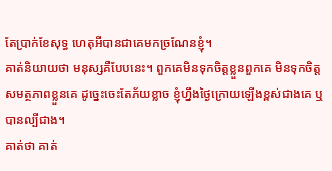តែប្រាក់ខែសុទ្ធ ហេតុអីបានជាគេមកច្រណែនខ្ញុំ។
គាត់និយាយថា មនុស្សគឺបែបនេះ។ ពួកគេមិនទុកចិត្តខ្លួនពួកគេ មិនទុកចិត្តសមត្ថភាពខ្លួនគេ ដូច្នេះចេះតែភ័យខ្លាច ខ្ញុំហ្នឹងថ្ងៃក្រោយឡើងខ្ពស់ជាងគេ ឬបានល្បីជាង។
គាត់ថា គាត់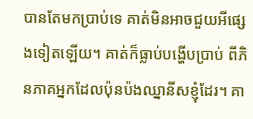បានតែមកប្រាប់ទេ គាត់មិនអាចជួយអីផ្សេងទៀតឡើយ។ គាត់ក៏ធ្លាប់បង្ហើបប្រាប់ ពីភិនភាគអ្នកដែលប៉ុនប៉ងឈ្នានីសខ្ញុំដែរ។ គា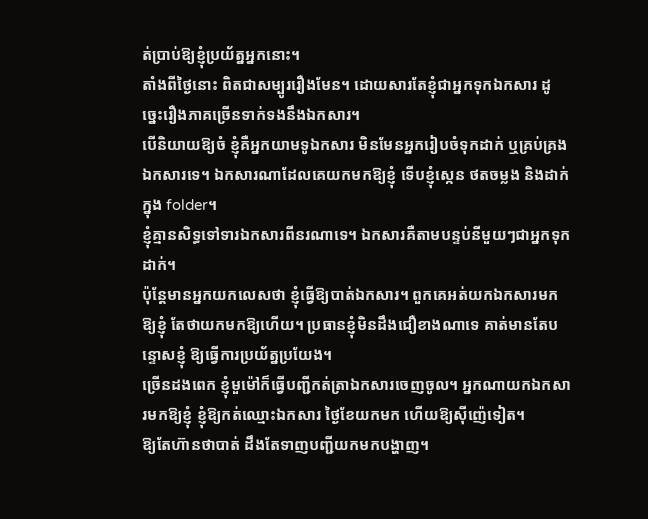ត់ប្រាប់ឱ្យខ្ញុំប្រយ័ត្នអ្នកនោះ។
តាំងពីថ្ងៃនោះ ពិតជាសម្បូររឿងមែន។ ដោយសារតែខ្ញុំជាអ្នកទុកឯកសារ ដូច្នេះរឿងភាគច្រើនទាក់ទងនឹងឯកសារ។
បើនិយាយឱ្យចំ ខ្ញុំគឺអ្នកយាមទូឯកសារ មិនមែនអ្នករៀបចំទុកដាក់ ឬគ្រប់គ្រងឯកសារទេ។ ឯកសារណាដែលគេយកមកឱ្យខ្ញុំ ទើបខ្ញុំស្កេន ថតចម្លង និងដាក់ក្នុង folder។
ខ្ញុំគ្មានសិទ្ធទៅទារឯកសារពីនរណាទេ។ ឯកសារគឺតាមបន្ទប់នីមួយៗជាអ្នកទុកដាក់។
ប៉ុន្តែមានអ្នកយកលេសថា ខ្ញុំធ្វើឱ្យបាត់ឯកសារ។ ពួកគេអត់យកឯកសារមកឱ្យខ្ញុំ តែថាយកមកឱ្យហើយ។ ប្រធានខ្ញុំមិនដឹងជឿខាងណាទេ គាត់មានតែបន្ទោសខ្ញុំ ឱ្យធ្វើការប្រយ័ត្នប្រយែង។
ច្រើនដងពេក ខ្ញុំមួម៉ៅក៏ធ្វើបញ្ជីកត់ត្រាឯកសារចេញចូល។ អ្នកណាយកឯកសារមកឱ្យខ្ញុំ ខ្ញុំឱ្យកត់ឈ្មោះឯកសារ ថ្ងៃខែយកមក ហើយឱ្យស៊ីញ៉េទៀត។
ឱ្យតែហ៊ានថាបាត់ ដឹងតែទាញបញ្ជីយកមកបង្ហាញ។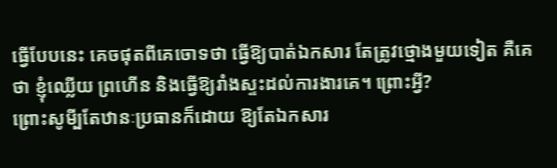ធ្វើបែបនេះ គេចផុតពីគេចោទថា ធ្វើឱ្យបាត់ឯកសារ តែត្រូវថ្មោងមួយទៀត គឺគេថា ខ្ញុំឈ្លើយ ព្រហើន និងធ្វើឱ្យរាំងស្ទះដល់ការងារគេ។ ព្រោះអ្វី?
ព្រោះសូមី្បតែឋានៈប្រធានក៏ដោយ ឱ្យតែឯកសារ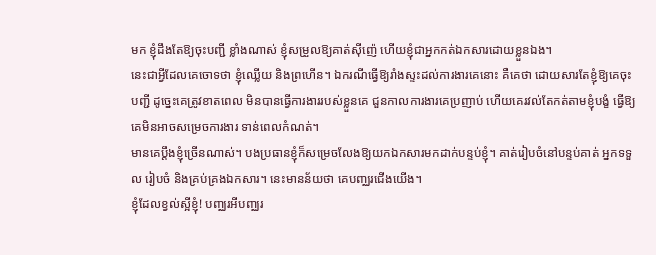មក ខ្ញុំដឹងតែឱ្យចុះបញ្ជី ខ្លាំងណាស់ ខ្ញុំសម្រួលឱ្យគាត់ស៊ីញ៉េ ហើយខ្ញុំជាអ្នកកត់ឯកសារដោយខ្លួនឯង។
នេះជាអ្វីដែលគេចោទថា ខ្ញុំឈ្លើយ និងព្រហើន។ ឯករណីធ្វើឱ្យរាំងស្ទះដល់ការងារគេនោះ គឺគេថា ដោយសារតែខ្ញុំឱ្យគេចុះបញ្ជី ដូច្នេះគេត្រូវខាតពេល មិនបានធ្វើការងាររបស់ខ្លួនគេ ជួនកាលការងារគេប្រញាប់ ហើយគេរវល់តែកត់តាមខ្ញុំបង្ខំ ធ្វើឱ្យគេមិនអាចសម្រេចការងារ ទាន់ពេលកំណត់។
មានគេប្តឹងខ្ញុំច្រើនណាស់។ បងប្រធានខ្ញុំក៏សម្រេចលែងឱ្យយកឯកសារមកដាក់បន្ទប់ខ្ញុំ។ គាត់រៀបចំនៅបន្ទប់គាត់ អ្នកទទួល រៀបចំ និងគ្រប់គ្រងឯកសារ។ នេះមានន័យថា គេបញ្ឈរជើងយើង។
ខ្ញុំដែលខ្វល់ស្អីខ្ញុំ! បញ្ឈរអីបញ្ឈរ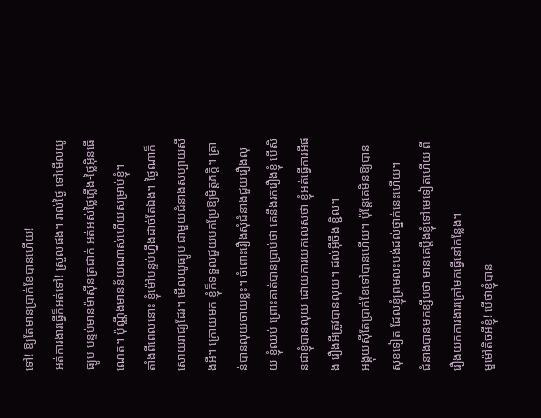ទៅ! ឱ្យតែមានប្រាក់ខែបានហើយ!
អត់ការងារធ្វើក៏អត់ទៅ! ស្រួលផង។ រាល់ថ្ងៃ ទៅមើលយូធ្យូប បន្ទប់មានម៉ាស៊ីនត្រជាក់ អត់អស់ថ្លៃភ្លើង-ថ្លៃអ៊ិនធើណេត។ ប៉ុណ្ណឹងមានន័យណាស់ហើយសម្រាប់ខ្ញុំ។
តាំងពីពេលនោះ ខ្ញុំម៉ៅបន្ទប់ហ្នឹងដាច់តែឯង។ ថ្ងៃណាក៏សោយរាជ្យដែរ។ មើលយូធ្យូប ជាមួយជំនាងសប្បាយសឹងអី។ ក្រោយមក ខ្ញុំក៏ទទួលជួយបកប្រែឱ្យមិត្តភក្តិ។ គ្រាន់បានលុយចាយខ្លះ។ ចំពោះរឿងសុំជំនាងជួយរឿងលុយ ខ្ញុំឈប់ ព្រោះគាត់បានប្រាប់ថា គេនឹងរករឿងខ្ញុំ បើសិនជាខ្ញុំបានលុយ ដោយការយកលេសថា ខ្ញុំអត់ធ្វើការអីផង រឿងអីត្រូវបានលុយ។ ដល់អ៊ីចឹង ខ្ជិល។
អង្គុយស៊ីតែប្រាក់ខែទៅបានហើយ។ ប៉ុន្តែគេមិនឱ្យបានសុខទៀត ដែលខ្ញុំព្រមលះបង់ដល់ថ្នាក់នេះហើយ។
ជំនាងបានមកខ្សឹបថា មានគេប្តឹងខ្ញុំទៅមេទៀតហើយ ពីរឿងយកការងារក្រៅមកធ្វើនៅកន្លែង។
មួម៉ៅតិចអីខ្ញុំ! បើថាខ្ញុំបាន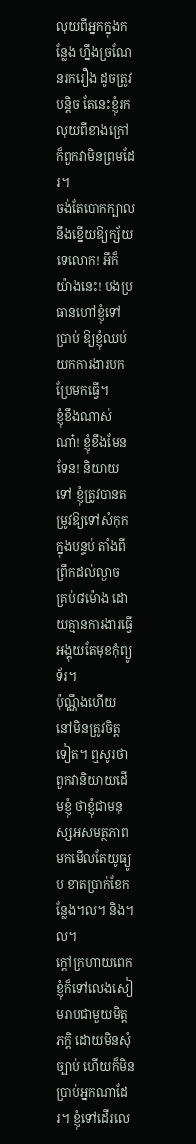លុយពីអ្នកក្នុងកន្លែង ហ្នឹងច្រណែនរករឿង ដូចត្រូវបន្តិច តែនេះខ្ញុំរកលុយពីខាងក្រៅ ក៏ពួកវាមិនព្រមដែរ។
ចង់តែបោកក្បាលនឹងខ្នើយឱ្យក្ស័យទេលោក! អីក៏យ៉ាងនេះ! បងប្រធានហៅខ្ញុំទៅប្រាប់ ឱ្យខ្ញុំឈប់យកការងារបកប្រែមកធ្វើ។
ខ្ញុំខឹងណាស់ណា៎! ខ្ញុំខឹងមែនទែន! និយាយទៅ ខ្ញុំត្រូវបានតម្រូវឱ្យទៅសំកុកក្នុងបន្ទប់ តាំងពីព្រឹកដល់ល្ងាច គ្រប់៨ម៉ោង ដោយគ្មានការងារធ្វើ អង្គុយតែមុខកុំព្យូទ័រ។
ប៉ុណ្ណឹងហើយ នៅមិនត្រូវចិត្តទៀត។ ឮសូរថា ពួកវានិយាយដើមខ្ញុំ ថាខ្ញុំជាមនុស្សអសមត្ថភាព មកមើលតែយូធ្យូប ខាតប្រាក់ខែកន្លែង។ល។ និង។ល។
ក្តៅក្រហាយពេក ខ្ញុំក៏ទៅលេងសៀមរាបជាមួយមិត្តភក្តិ ដោយមិនសុំច្បាប់ ហើយក៏មិនប្រាប់អ្នកណាដែរ។ ខ្ញុំទៅដើរលេ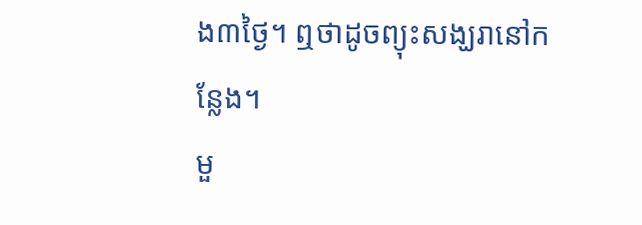ង៣ថ្ងៃ។ ឮថាដូចព្យុះសង្ឃរានៅកន្លែង។
មួ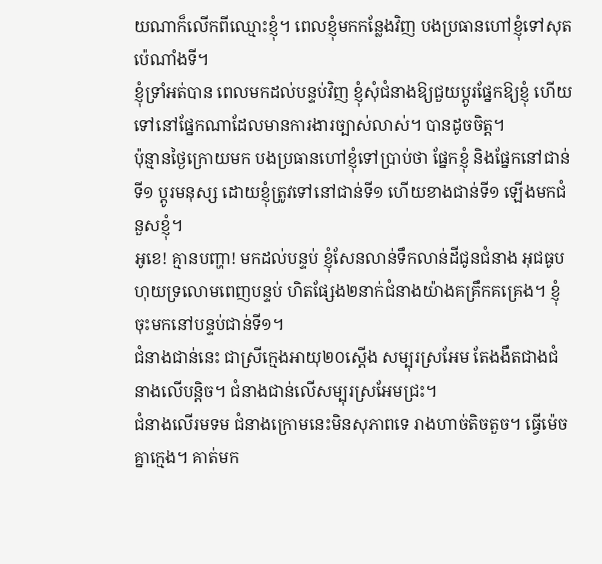យណាក៏លើកពីឈ្មោះខ្ញុំ។ ពេលខ្ញុំមកកន្លែងវិញ បងប្រធានហៅខ្ញុំទៅសុតប៉េណាំងទី។
ខ្ញុំទ្រាំអត់បាន ពេលមកដល់បន្ទប់វិញ ខ្ញុំសុំជំនាងឱ្យជួយប្តូរផ្នែកឱ្យខ្ញុំ ហើយទៅនៅផ្នែកណាដែលមានការងារច្បាស់លាស់។ បានដូចចិត្ត។
ប៉ុន្មានថ្ងៃក្រោយមក បងប្រធានហៅខ្ញុំទៅប្រាប់ថា ផ្នែកខ្ញុំ និងផ្នែកនៅជាន់ទី១ ប្តូរមនុស្ស ដោយខ្ញុំត្រូវទៅនៅជាន់ទី១ ហើយខាងជាន់ទី១ ឡើងមកជំនួសខ្ញុំ។
អូខេ! គ្មានបញ្ហា! មកដល់បន្ទប់ ខ្ញុំសែនលាន់ទឹកលាន់ដីជូនជំនាង អុជធូបហុយទ្រលោមពេញបន្ទប់ ហិតផ្សែង២នាក់ជំនាងយ៉ាងគគ្រឹកគគ្រេង។ ខ្ញុំចុះមកនៅបន្ទប់ជាន់ទី១។
ជំនាងជាន់នេះ ជាស្រីក្មេងអាយុ២០ស្តើង សម្បុរស្រអែម តែងងឹតជាងជំនាងលើបន្តិច។ ជំនាងជាន់លើសម្បុរស្រអែមជ្រះ។
ជំនាងលើរមទម ជំនាងក្រោមនេះមិនសុភាពទេ រាងហាច់តិចតួច។ ធ្វើម៉េចគ្នាក្មេង។ គាត់មក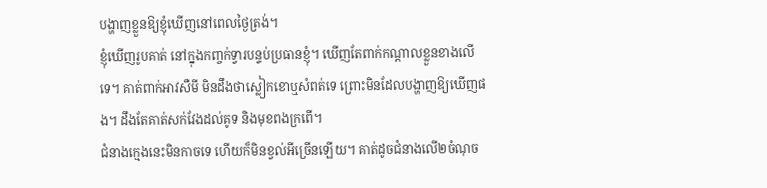បង្ហាញខ្លួនឱ្យខ្ញុំឃើញនៅពេលថ្ងៃត្រង់។
ខ្ញុំឃើញរូបគាត់ នៅក្នុងកញ្ចក់ទ្វារបន្ទប់ប្រធានខ្ញុំ។ ឃើញតែពាក់កណ្តាលខ្លួនខាងលើទេ។ គាត់ពាក់អាវសឺមី មិនដឹងថាស្លៀកខោឬសំពត់ទេ ព្រោះមិនដែលបង្ហាញឱ្យឃើញផង។ ដឹងតែគាត់សក់វែងដល់គូទ និងមុខពងក្រពើ។
ជំនាងក្មេងនេះមិនកាចទេ ហើយក៏មិនខ្វល់អីច្រើនឡើយ។ គាត់ដូចជំនាងលើ២ចំណុច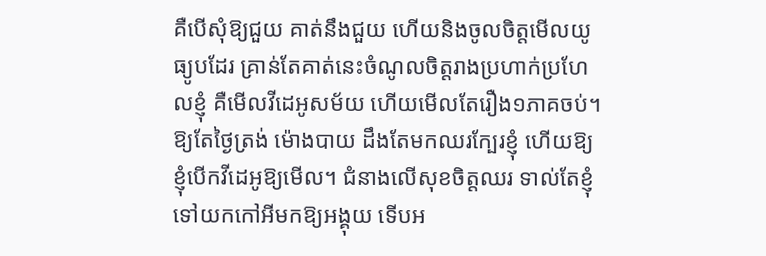គឺបើសុំឱ្យជួយ គាត់នឹងជួយ ហើយនិងចូលចិត្តមើលយូធ្យូបដែរ គ្រាន់តែគាត់នេះចំណូលចិត្តរាងប្រហាក់ប្រហែលខ្ញុំ គឺមើលវីដេអូសម័យ ហើយមើលតែរឿង១ភាគចប់។
ឱ្យតែថ្ងៃត្រង់ ម៉ោងបាយ ដឹងតែមកឈរក្បែរខ្ញុំ ហើយឱ្យខ្ញុំបើកវីដេអូឱ្យមើល។ ជំនាងលើសុខចិត្តឈរ ទាល់តែខ្ញុំទៅយកកៅអីមកឱ្យអង្គុយ ទើបអ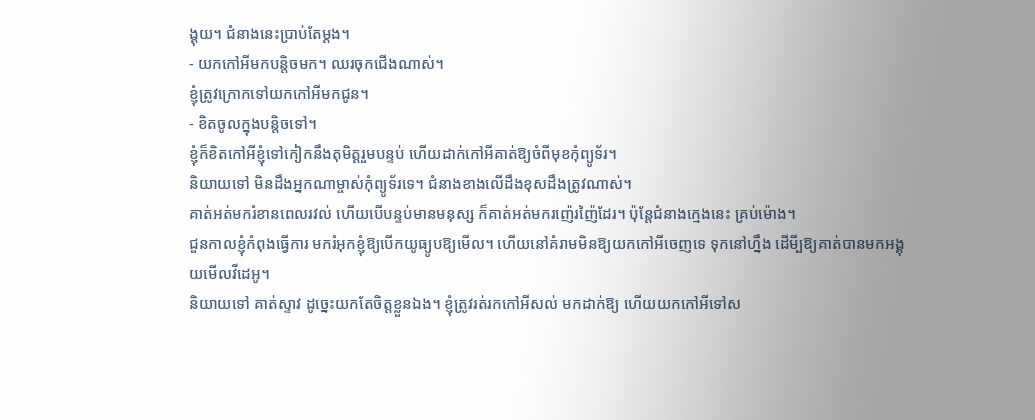ង្គុយ។ ជំនាងនេះប្រាប់តែម្តង។
- យកកៅអីមកបន្តិចមក។ ឈរចុកជើងណាស់។
ខ្ញុំត្រូវក្រោកទៅយកកៅអីមកជូន។
- ខិតចូលក្នុងបន្តិចទៅ។
ខ្ញុំក៏ខិតកៅអីខ្ញុំទៅកៀកនឹងតុមិត្តរួមបន្ទប់ ហើយដាក់កៅអីគាត់ឱ្យចំពីមុខកុំព្យូទ័រ។
និយាយទៅ មិនដឹងអ្នកណាម្ចាស់កុំព្យូទ័រទេ។ ជំនាងខាងលើដឹងខុសដឹងត្រូវណាស់។
គាត់អត់មករំខានពេលរវល់ ហើយបើបន្ទប់មានមនុស្ស ក៏គាត់អត់មករញ៉េរញ៉ៃដែរ។ ប៉ុន្តែជំនាងក្មេងនេះ គ្រប់ម៉ោង។
ជួនកាលខ្ញុំកំពុងធ្វើការ មករំអុកខ្ញុំឱ្យបើកយូធ្យូបឱ្យមើល។ ហើយនៅគំរាមមិនឱ្យយកកៅអីចេញទេ ទុកនៅហ្នឹង ដើមី្បឱ្យគាត់បានមកអង្គុយមើលវីដេអូ។
និយាយទៅ គាត់ស្ទាវ ដូច្នេះយកតែចិត្តខ្លួនឯង។ ខ្ញុំត្រូវរត់រកកៅអីសល់ មកដាក់ឱ្យ ហើយយកកៅអីទៅស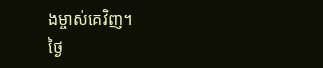ងម្ចាស់គេវិញ។
ថ្ងៃ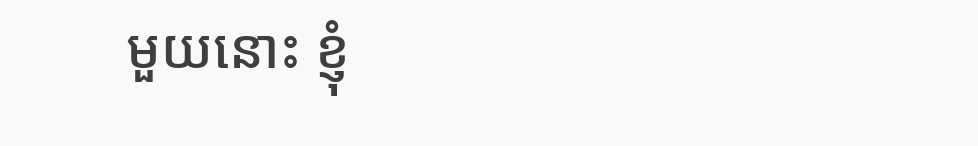មួយនោះ ខ្ញុំ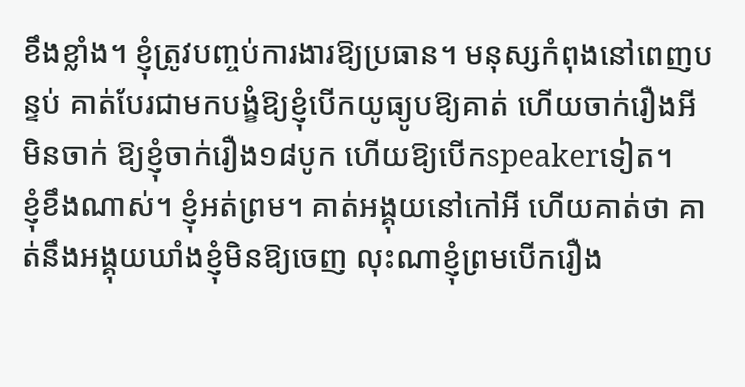ខឹងខ្លាំង។ ខ្ញុំត្រូវបញ្ចប់ការងារឱ្យប្រធាន។ មនុស្សកំពុងនៅពេញបន្ទប់ គាត់បែរជាមកបង្ខំឱ្យខ្ញុំបើកយូធ្យូបឱ្យគាត់ ហើយចាក់រឿងអីមិនចាក់ ឱ្យខ្ញុំចាក់រឿង១៨បូក ហើយឱ្យបើកspeakerទៀត។
ខ្ញុំខឹងណាស់។ ខ្ញុំអត់ព្រម។ គាត់អង្គុយនៅកៅអី ហើយគាត់ថា គាត់នឹងអង្គុយឃាំងខ្ញុំមិនឱ្យចេញ លុះណាខ្ញុំព្រមបើករឿង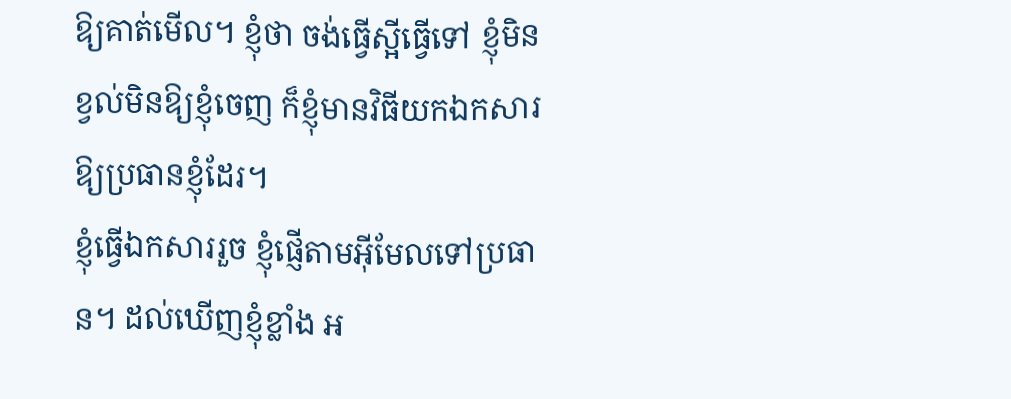ឱ្យគាត់មើល។ ខ្ញុំថា ចង់ធ្វើស្អីធ្វើទៅ ខ្ញុំមិនខ្វល់មិនឱ្យខ្ញុំចេញ ក៏ខ្ញុំមានវិធីយកឯកសារឱ្យប្រធានខ្ញុំដែរ។
ខ្ញុំធ្វើឯកសាររួច ខ្ញុំផ្ញើតាមអ៊ីមែលទៅប្រធាន។ ដល់ឃើញខ្ញុំខ្លាំង អ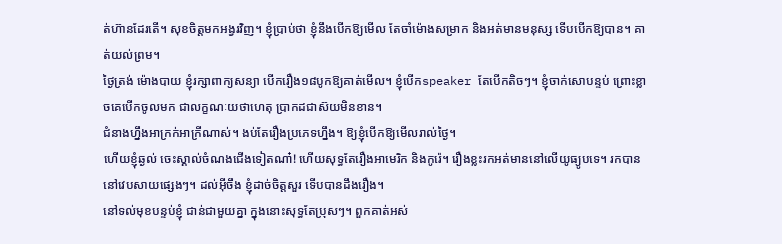ត់ហ៊ានដែរតើ។ សុខចិត្តមកអង្វរវិញ។ ខ្ញុំប្រាប់ថា ខ្ញុំនឹងបើកឱ្យមើល តែចាំម៉ោងសម្រាក និងអត់មានមនុស្ស ទើបបើកឱ្យបាន។ គាត់យល់ព្រម។
ថ្ងៃត្រង់ ម៉ោងបាយ ខ្ញុំរក្សាពាក្យសន្យា បើករឿង១៨បូកឱ្យគាត់មើល។ ខ្ញុំបើកspeaker តែបើកតិចៗ។ ខ្ញុំចាក់សោបន្ទប់ ព្រោះខ្លាចគេបើកចូលមក ជាលក្ខណៈយថាហេតុ ប្រាកដជាស៊យមិនខាន។
ជំនាងហ្នឹងអាក្រក់អាក្រីណាស់។ ងប់តែរឿងប្រភេទហ្នឹង។ ឱ្យខ្ញុំបើកឱ្យមើលរាល់ថ្ងៃ។
ហើយខ្ញុំឆ្ងល់ ចេះស្គាល់ចំណងជើងទៀតណា៎! ហើយសុទ្ធតែរឿងអាមេរិក និងកូរ៉េ។ រឿងខ្លះរកអត់មាននៅលើយូធ្យូបទេ។ រកបាននៅវេបសាយផ្សេងៗ។ ដល់អ៊ីចឹង ខ្ញុំដាច់ចិត្តសួរ ទើបបានដឹងរឿង។
នៅទល់មុខបន្ទប់ខ្ញុំ ជាន់ជាមួយគ្នា ក្នុងនោះសុទ្ធតែប្រុសៗ។ ពួកគាត់អស់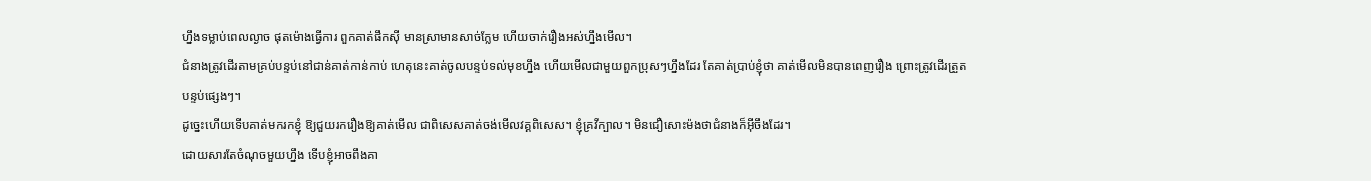ហ្នឹងទម្លាប់ពេលល្ងាច ផុតម៉ោងធ្វើការ ពួកគាត់ផឹកស៊ី មានស្រាមានសាច់ក្លែម ហើយចាក់រឿងអស់ហ្នឹងមើល។
ជំនាងត្រូវដើរតាមគ្រប់បន្ទប់នៅជាន់គាត់កាន់កាប់ ហេតុនេះគាត់ចូលបន្ទប់ទល់មុខហ្នឹង ហើយមើលជាមួយពួកប្រុសៗហ្នឹងដែរ តែគាត់ប្រាប់ខ្ញុំថា គាត់មើលមិនបានពេញរឿង ព្រោះត្រូវដើរត្រួតបន្ទប់ផ្សេងៗ។
ដូច្នេះហើយទើបគាត់មករកខ្ញុំ ឱ្យជួយរករឿងឱ្យគាត់មើល ជាពិសេសគាត់ចង់មើលវគ្គពិសេស។ ខ្ញុំគ្រវីក្បាល។ មិនជឿសោះម៉ងថាជំនាងក៏អ៊ីចឹងដែរ។
ដោយសារតែចំណុចមួយហ្នឹង ទើបខ្ញុំអាចពឹងគា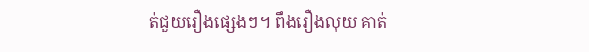ត់ជួយរឿងផ្សេងៗ។ ពឹងរឿងលុយ គាត់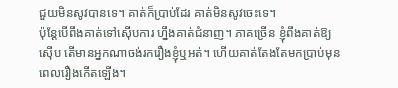ជួយមិនសូវបានទេ។ គាត់ក៏ប្រាប់ដែរ គាត់មិនសូវចេះទេ។
ប៉ុន្តែបើពឹងគាត់ទៅស៊ើបការ ហ្នឹងគាត់ជំនាញ។ ភាគច្រើន ខ្ញុំពឹងគាត់ឱ្យស៊ើប តើមានអ្នកណាចង់រករឿងខ្ញុំឬអត់។ ហើយគាត់តែងតែមកប្រាប់មុនពេលរឿងកើតឡើង។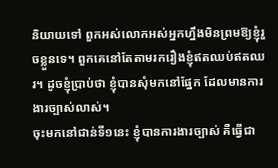និយាយទៅ ពួកអស់លោកអស់អ្នកហ្នឹងមិនព្រមឱ្យខ្ញុំរួចខ្លួនទេ។ ពួកគេនៅតែតាមរករឿងខ្ញុំឥតឈប់ឥតឈរ។ ដូចខ្ញុំប្រាប់ថា ខ្ញុំបានសុំមកនៅផ្នែក ដែលមានការងារច្បាស់លាស់។
ចុះមកនៅជាន់ទី១នេះ ខ្ញុំបានការងារច្បាស់ គឺធ្វើជា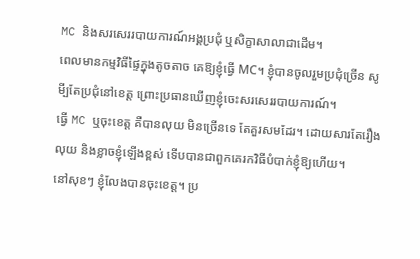MC និងសរសេររបាយការណ៍អង្គប្រជុំ ឬសិក្ខាសាលាជាដើម។
ពេលមានកម្មវិធីផ្ទៃក្នុងតូចតាច គេឱ្យខ្ញុំធ្វើ MC។ ខ្ញុំបានចូលរួមប្រជុំច្រើន សូមី្បតែប្រជុំនៅខេត្ត ព្រោះប្រធានឃើញខ្ញុំចេះសរសេររបាយការណ៍។
ធ្វើ MC ឬចុះខេត្ត គឺបានលុយ មិនច្រើនទេ តែគួរសមដែរ។ ដោយសារតែរឿងលុយ និងខ្លាចខ្ញុំឡើងខ្ពស់ ទើបបានជាពួកគេរកវិធីបំបាក់ខ្ញុំឱ្យហើយ។
នៅសុខៗ ខ្ញុំលែងបានចុះខេត្ត។ ប្រ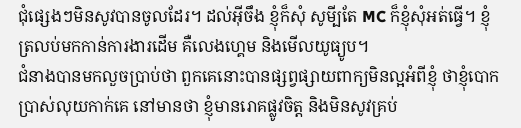ជុំផ្សេងៗមិនសូវបានចូលដែរ។ ដល់អ៊ីចឹង ខ្ញុំក៏សុំ សូមី្បតែ MC ក៏ខ្ញុំសុំអត់ធ្វើ។ ខ្ញុំត្រលប់មកកាន់ការងារដើម គឺលេងហ្គេម និងមើលយូធ្យូប។
ជំនាងបានមកលួចប្រាប់ថា ពួកគេនោះបានផ្សព្វផ្សាយពាក្យមិនល្អអំពីខ្ញុំ ថាខ្ញុំបោកប្រាស់លុយកាក់គេ នៅមានថា ខ្ញុំមានរោគផ្លូវចិត្ត និងមិនសូវគ្រប់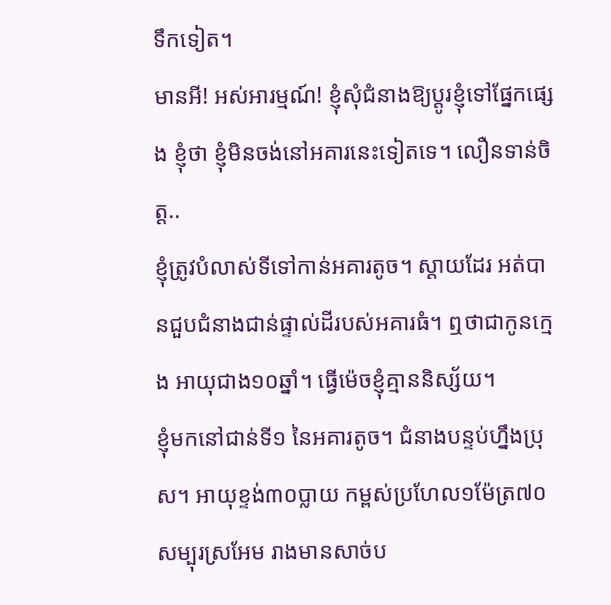ទឹកទៀត។
មានអី! អស់អារម្មណ៍! ខ្ញុំសុំជំនាងឱ្យប្តូរខ្ញុំទៅផ្នែកផ្សេង ខ្ញុំថា ខ្ញុំមិនចង់នៅអគារនេះទៀតទេ។ លឿនទាន់ចិត្ត..
ខ្ញុំត្រូវបំលាស់ទីទៅកាន់អគារតូច។ ស្តាយដែរ អត់បានជួបជំនាងជាន់ផ្ទាល់ដីរបស់អគារធំ។ ឮថាជាកូនក្មេង អាយុជាង១០ឆ្នាំ។ ធ្វើម៉េចខ្ញុំគ្មាននិស្ស័យ។
ខ្ញុំមកនៅជាន់ទី១ នៃអគារតូច។ ជំនាងបន្ទប់ហ្នឹងប្រុស។ អាយុខ្ទង់៣០ប្លាយ កម្ពស់ប្រហែល១ម៉ែត្រ៧០ សម្បុរស្រអែម រាងមានសាច់ប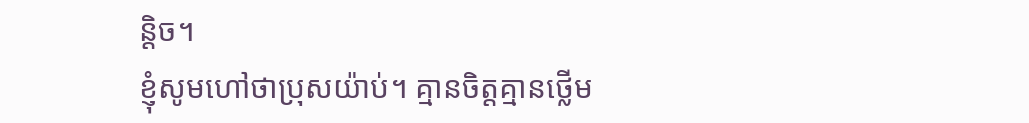ន្តិច។
ខ្ញុំសូមហៅថាប្រុសយ៉ាប់។ គ្មានចិត្តគ្មានថ្លើម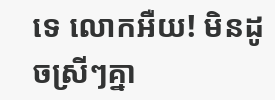ទេ លោកអឺយ! មិនដូចស្រីៗគ្នា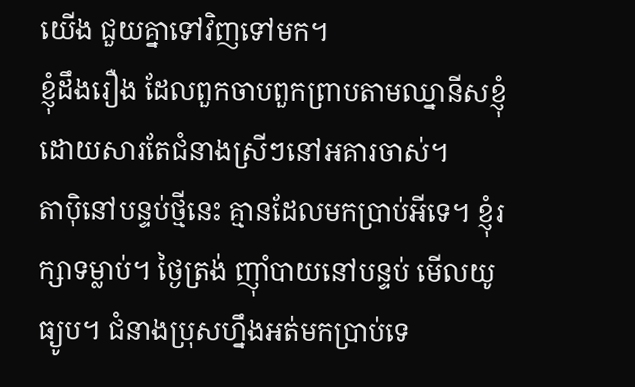យើង ជួយគ្នាទៅវិញទៅមក។
ខ្ញុំដឹងរឿង ដែលពួកចាបពួកព្រាបតាមឈ្នានីសខ្ញុំ ដោយសារតែជំនាងស្រីៗនៅអគារចាស់។
តាប៉ិនៅបន្ទប់ថ្មីនេះ គ្មានដែលមកប្រាប់អីទេ។ ខ្ញុំរក្សាទម្លាប់។ ថ្ងៃត្រង់ ញ៉ាំបាយនៅបន្ទប់ មើលយូធ្យូប។ ជំនាងប្រុសហ្នឹងអត់មកប្រាប់ទេ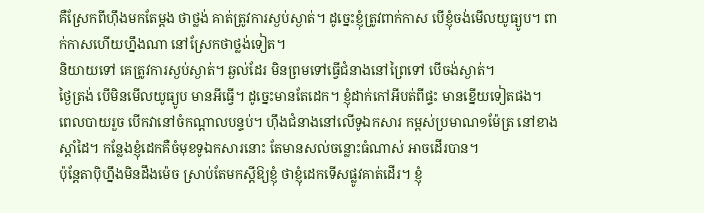គឺស្រែកពីហ៊ឹងមកតែម្តង ថាថ្លង់ គាត់ត្រូវការស្ងប់ស្ងាត់។ ដូច្នេះខ្ញុំត្រូវពាក់កាស បើខ្ញុំចង់មើលយូធ្យូប។ ពាក់កាសហើយហ្នឹងណា នៅស្រែកថាថ្លង់ទៀត។
និយាយទៅ គេត្រូវការស្ងប់ស្ងាត់។ ឆ្ងល់ដែរ មិនព្រមទៅធ្វើជំនាងនៅព្រៃទៅ បើចង់ស្ងាត់។
ថ្ងៃត្រង់ បើមិនមើលយូធ្យូប មានអីធ្វើ។ ដូច្នេះមានតែដេក។ ខ្ញុំដាក់កៅអីបត់ពីផ្ទះ មានខ្នើយទៀតផង។
ពេលបាយរួច បើកវានៅចំកណ្តាលបន្ទប់។ ហ៊ឹងជំនាងនៅលើទូឯកសារ កម្ពស់ប្រមាណ១ម៉ែត្រ នៅខាងស្តាំដៃ។ កន្លែងខ្ញុំដេកគឺចំមុខទូឯកសារនោះ តែមានសល់ចន្លោះធំណាស់ អាចដើរបាន។
ប៉ុន្តែតាប៉ិហ្នឹងមិនដឹងម៉េច ស្រាប់តែមកស្តីឱ្យខ្ញុំ ថាខ្ញុំដេកទើសផ្លូវគាត់ដើរ។ ខ្ញុំ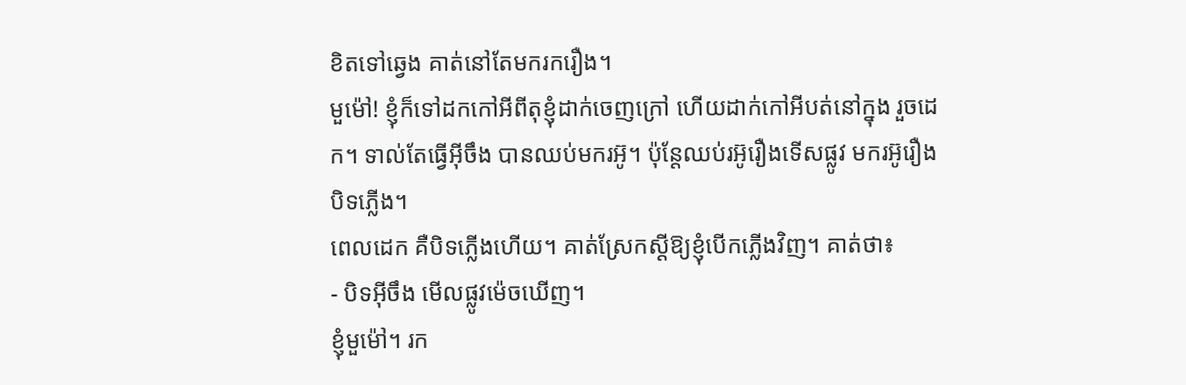ខិតទៅឆ្វេង គាត់នៅតែមករករឿង។
មួម៉ៅ! ខ្ញុំក៏ទៅដកកៅអីពីតុខ្ញុំដាក់ចេញក្រៅ ហើយដាក់កៅអីបត់នៅក្នុង រួចដេក។ ទាល់តែធ្វើអ៊ីចឹង បានឈប់មករអ៊ូ។ ប៉ុន្តែឈប់រអ៊ូរឿងទើសផ្លូវ មករអ៊ូរឿងបិទភ្លើង។
ពេលដេក គឺបិទភ្លើងហើយ។ គាត់ស្រែកស្តីឱ្យខ្ញុំបើកភ្លើងវិញ។ គាត់ថា៖
- បិទអ៊ីចឹង មើលផ្លូវម៉េចឃើញ។
ខ្ញុំមួម៉ៅ។ រក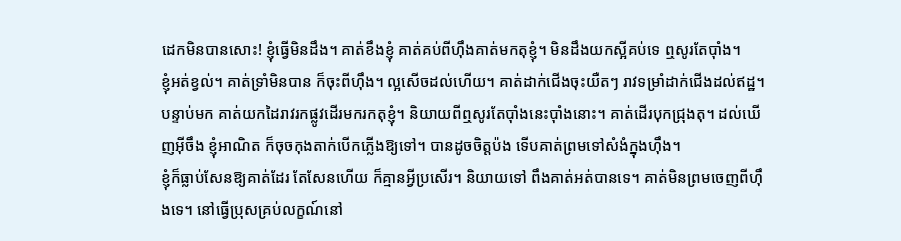ដេកមិនបានសោះ! ខ្ញុំធ្វើមិនដឹង។ គាត់ខឹងខ្ញុំ គាត់គប់ពីហ៊ឹងគាត់មកតុខ្ញុំ។ មិនដឹងយកស្អីគប់ទេ ឮសូរតែប៉ាំង។
ខ្ញុំអត់ខ្វល់។ គាត់ទ្រាំមិនបាន ក៏ចុះពីហ៊ឹង។ ល្អសើចដល់ហើយ។ គាត់ដាក់ជើងចុះយឺតៗ រាវទម្រាំដាក់ជើងដល់ឥដ្ឋ។
បន្ទាប់មក គាត់យកដៃរាវរកផ្លូវដើរមករកតុខ្ញុំ។ និយាយពីឮសូរតែប៉ាំងនេះប៉ាំងនោះ។ គាត់ដើរបុកជ្រុងតុ។ ដល់ឃើញអ៊ីចឹង ខ្ញុំអាណិត ក៏ចុចកុងតាក់បើកភ្លើងឱ្យទៅ។ បានដូចចិត្តប៉ង ទើបគាត់ព្រមទៅសំងំក្នុងហ៊ឹង។
ខ្ញុំក៏ធ្លាប់សែនឱ្យគាត់ដែរ តែសែនហើយ ក៏គ្មានអ្វីប្រសើរ។ និយាយទៅ ពឹងគាត់អត់បានទេ។ គាត់មិនព្រមចេញពីហ៊ឹងទេ។ នៅធ្វើប្រុសគ្រប់លក្ខណ៍នៅ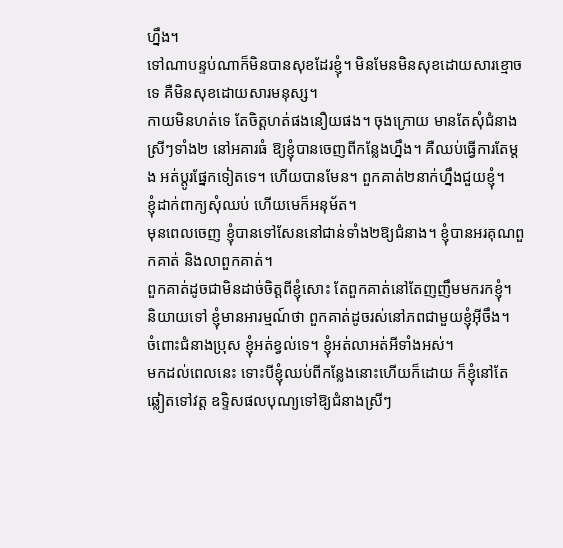ហ្នឹង។
ទៅណាបន្ទប់ណាក៏មិនបានសុខដែរខ្ញុំ។ មិនមែនមិនសុខដោយសារខ្មោចទេ គឺមិនសុខដោយសារមនុស្ស។
កាយមិនហត់ទេ តែចិត្តហត់ផងនឿយផង។ ចុងក្រោយ មានតែសុំជំនាងស្រីៗទាំង២ នៅអគារធំ ឱ្យខ្ញុំបានចេញពីកន្លែងហ្នឹង។ គឺឈប់ធ្វើការតែម្តង អត់ប្តូរផ្នែកទៀតទេ។ ហើយបានមែន។ ពួកគាត់២នាក់ហ្នឹងជួយខ្ញុំ។
ខ្ញុំដាក់ពាក្យសុំឈប់ ហើយមេក៏អនុម័ត។
មុនពេលចេញ ខ្ញុំបានទៅសែននៅជាន់ទាំង២ឱ្យជំនាង។ ខ្ញុំបានអរគុណពួកគាត់ និងលាពួកគាត់។
ពួកគាត់ដូចជាមិនដាច់ចិត្តពីខ្ញុំសោះ តែពួកគាត់នៅតែញញឹមមករកខ្ញុំ។
និយាយទៅ ខ្ញុំមានអារម្មណ៍ថា ពួកគាត់ដូចរស់នៅភពជាមួយខ្ញុំអ៊ីចឹង។
ចំពោះជំនាងប្រុស ខ្ញុំអត់ខ្វល់ទេ។ ខ្ញុំអត់លាអត់អីទាំងអស់។
មកដល់ពេលនេះ ទោះបីខ្ញុំឈប់ពីកន្លែងនោះហើយក៏ដោយ ក៏ខ្ញុំនៅតែឆ្លៀតទៅវត្ត ឧទ្ទិសផលបុណ្យទៅឱ្យជំនាងស្រីៗ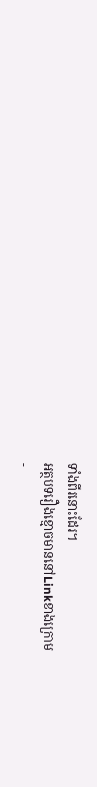ទាំងពីរនោះដែរ។
អត្ថបទរឿងខ្មោចមាននៅLinkខាងក្រោម
-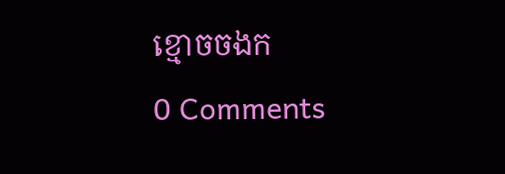ខ្មោចចងក
0 Comments